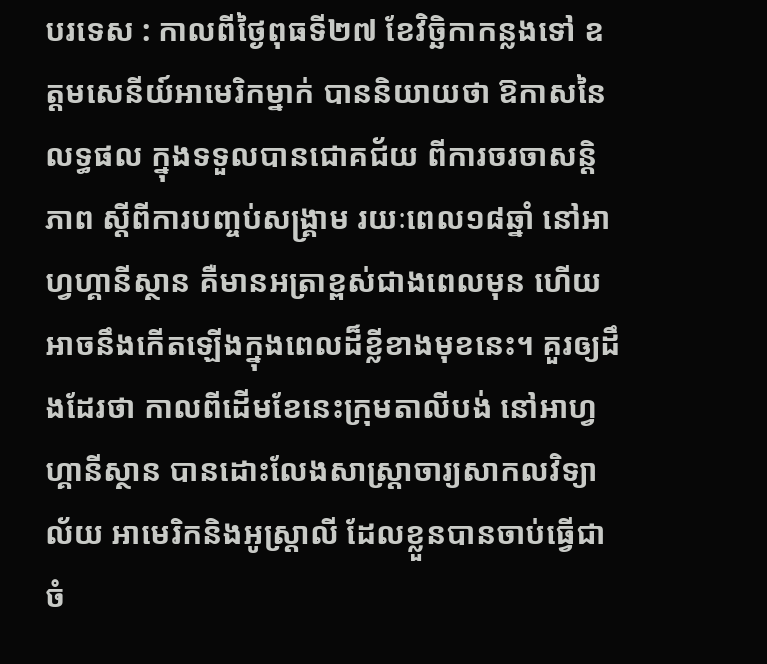បរទេស : កាលពីថ្ងៃពុធទី២៧ ខែវិច្ឆិកាកន្លងទៅ ឧត្តមសេនីយ៍អាមេរិកម្នាក់ បាននិយាយថា ឱកាសនៃលទ្ធផល ក្នុងទទួលបានជោគជ័យ ពីការចរចាសន្តិភាព ស្តីពីការបញ្ចប់សង្រ្គាម រយៈពេល១៨ឆ្នាំ នៅអាហ្វហ្គានីស្ថាន គឺមានអត្រាខ្ពស់ជាងពេលមុន ហើយអាចនឹងកើតឡើងក្នុងពេលដ៏ខ្លីខាងមុខនេះ។ គួរឲ្យដឹងដែរថា កាលពីដើមខែនេះក្រុមតាលីបង់ នៅអាហ្វហ្គានីស្ថាន បានដោះលែងសាស្រ្តាចារ្យសាកលវិទ្យាល័យ អាមេរិកនិងអូស្ត្រាលី ដែលខ្លួនបានចាប់ធ្វើជាចំ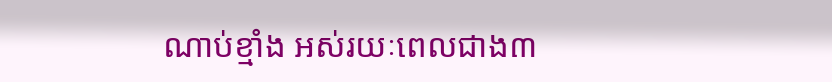ណាប់ខ្មាំង អស់រយៈពេលជាង៣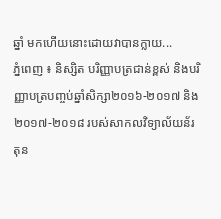ឆ្នាំ មកហើយនោះដោយវាបានក្លាយ...
ភ្នំពេញ ៖ និស្សិត បរិញ្ញាបត្រជាន់ខ្ពស់ និងបរិញ្ញាបត្របញ្ចប់ឆ្នាំសិក្សា២០១៦-២០១៧ និង២០១៧-២០១៨ របស់សាកលវិទ្យាល័យន័រតុន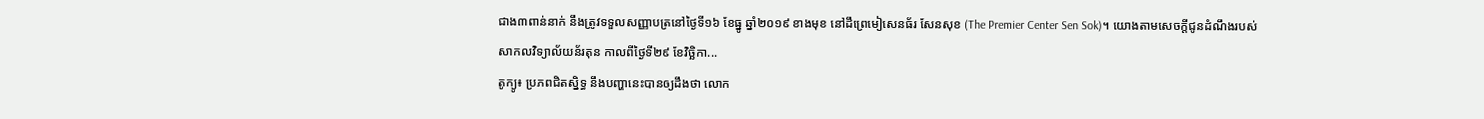ជាង៣ពាន់នាក់ នឹងត្រូវទទួលសញ្ញាបត្រនៅថ្ងៃទី១៦ ខែធ្នូ ឆ្នាំ២០១៩ ខាងមុខ នៅដឹព្រេមៀសេនធ័រ សែនសុខ (The Premier Center Sen Sok)។ យោងតាមសេចក្ដីជូនដំណឹងរបស់សាកលវិទ្យាល័យន័រតុន កាលពីថ្ងៃទី២៩ ខែវិច្ឆិកា...
តូក្យូ៖ ប្រភពជិតស្និទ្ធ នឹងបញ្ហានេះបានឲ្យដឹងថា លោក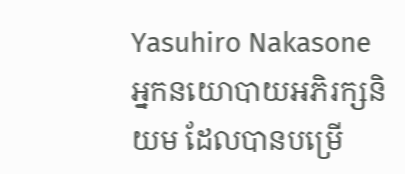Yasuhiro Nakasone អ្នកនយោបាយអភិរក្សនិយម ដែលបានបម្រើ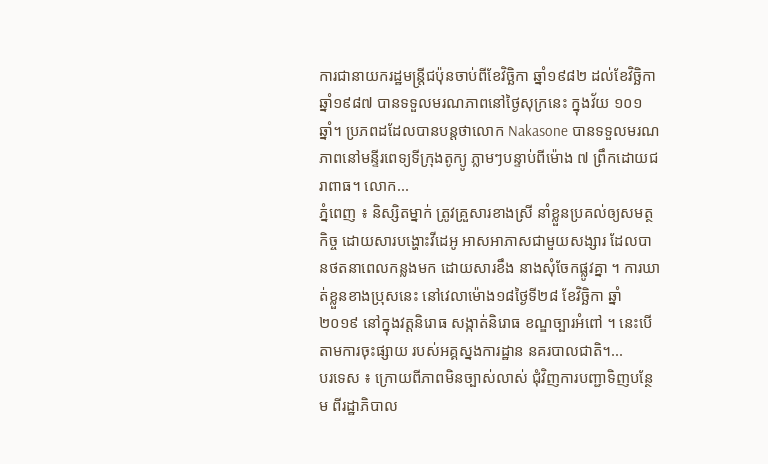ការជានាយករដ្ឋមន្រ្តីជប៉ុនចាប់ពីខែវិច្ឆិកា ឆ្នាំ១៩៨២ ដល់ខែវិច្ឆិកា ឆ្នាំ១៩៨៧ បានទទួលមរណភាពនៅថ្ងៃសុក្រនេះ ក្នុងវ័យ ១០១ ឆ្នាំ។ ប្រភពដដែលបានបន្តថាលោក Nakasone បានទទួលមរណភាពនៅមន្ទីរពេទ្យទីក្រុងតូក្យូ ភ្លាមៗបន្ទាប់ពីម៉ោង ៧ ព្រឹកដោយជរាពាធ។ លោក...
ភ្នំពេញ ៖ និស្សិតម្នាក់ ត្រូវគ្រួសារខាងស្រី នាំខ្លួនប្រគល់ឲ្យសមត្ថកិច្ច ដោយសារបង្ហោះវីដេអូ អាសអាភាសជាមួយសង្សារ ដែលបានថតនាពេលកន្លងមក ដោយសារខឹង នាងសុំចែកផ្លូវគ្នា ។ ការឃាត់ខ្លួនខាងប្រុសនេះ នៅវេលាម៉ោង១៨ថ្ងៃទី២៨ ខែវិច្ឆិកា ឆ្នាំ២០១៩ នៅក្នុងវត្តនិរោធ សង្កាត់និរោធ ខណ្ឌច្បារអំពៅ ។ នេះបើតាមការចុះផ្សាយ របស់អគ្គស្នងការដ្ឋាន នគរបាលជាតិ។...
បរទេស ៖ ក្រោយពីភាពមិនច្បាស់លាស់ ជុំវិញការបញ្ជាទិញបន្ថែម ពីរដ្ឋាភិបាល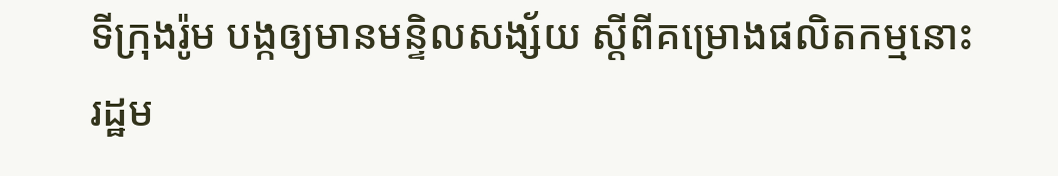ទីក្រុងរ៉ូម បង្កឲ្យមានមន្ទិលសង្ស័យ ស្តីពីគម្រោងផលិតកម្មនោះ រដ្ឋម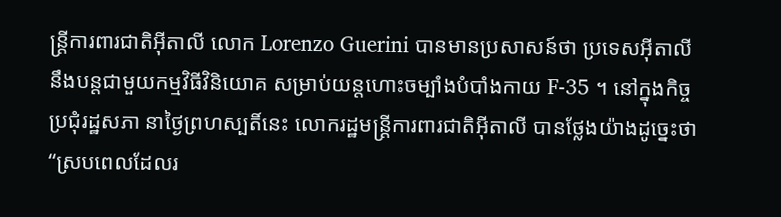ន្ត្រីការពារជាតិអ៊ីតាលី លោក Lorenzo Guerini បានមានប្រសាសន៍ថា ប្រទេសអ៊ីតាលី នឹងបន្តជាមួយកម្មវិធីវិនិយោគ សម្រាប់យន្តហោះចម្បាំងបំបាំងកាយ F-35 ។ នៅក្នុងកិច្ចប្រជុំរដ្ឋសភា នាថ្ងៃព្រហស្បតិ៍នេះ លោករដ្ឋមន្ត្រីការពារជាតិអ៊ីតាលី បានថ្លែងយ៉ាងដូច្នេះថា “ស្របពេលដែលរ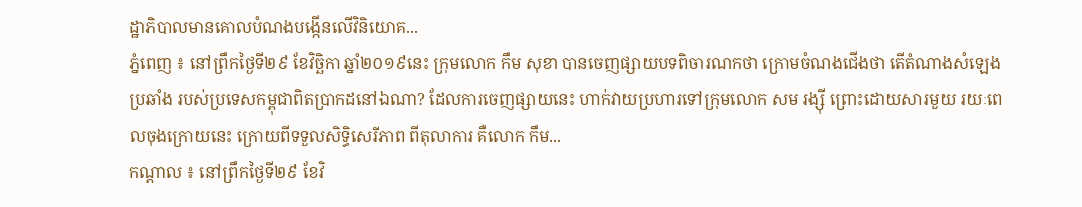ដ្ឋាភិបាលមានគោលបំណងបង្កើនលើវិនិយោគ...
ភ្នំពេញ ៖ នៅព្រឹកថ្ងៃទី២៩ ខែវិច្ឆិកា ឆ្នាំ២០១៩នេះ ក្រុមលោក កឹម សុខា បានចេញផ្សាយបទពិចារណកថា ក្រោមចំណងជើងថា តើតំណាងសំឡេងប្រឆាំង របស់ប្រទេសកម្ពុជាពិតប្រាកដនៅឯណា? ដែលការចេញផ្សាយនេះ ហាក់វាយប្រហារទៅក្រុមលោក សម រង្ស៊ី ព្រោះដោយសារមួយ រយៈពេលចុងក្រោយនេះ ក្រោយពីទទួលសិទ្ធិសេរីភាព ពីតុលាការ គឺលោក កឹម...
កណ្តាល ៖ នៅព្រឹកថ្ងៃទី២៩ ខែវិ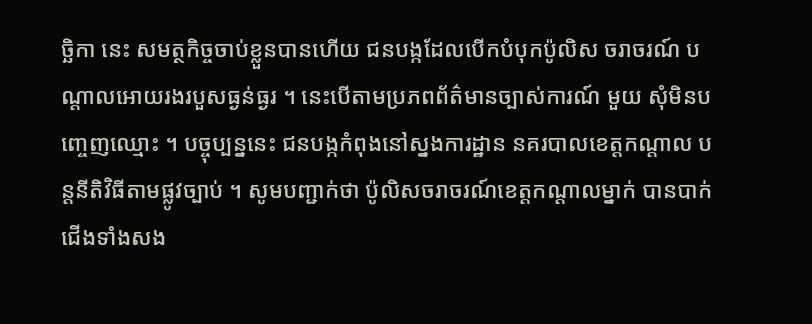ច្ឆិកា នេះ សមត្ថកិច្ចចាប់ខ្លួនបានហើយ ជនបង្កដែលបើកបំបុកប៉ូលិស ចរាចរណ៍ បណ្តាលអោយរងរបួសធ្ងន់ធ្ងរ ។ នេះបើតាមប្រភពព័ត៌មានច្បាស់ការណ៍ មួយ សុំមិនបញ្ចេញឈ្មោះ ។ បច្ចុប្បន្ននេះ ជនបង្កកំពុងនៅស្នងការដ្ឋាន នគរបាលខេត្តកណ្តាល បន្តនីតិវិធីតាមផ្លូវច្បាប់ ។ សូមបញ្ជាក់ថា ប៉ូលិសចរាចរណ៍ខេត្តកណ្តាលម្នាក់ បានបាក់ជើងទាំងសង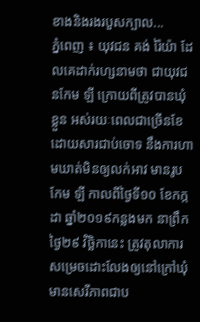ខាងនិងរងរបួសក្បាល...
ភ្នំពេញ ៖ យុវជន គង់ រ៉ៃយ៉ា ដែលគេដាក់រហ្សនាមថា ជាយុវជនកែម ឡី ក្រោយពីត្រូវបានឃុំខ្លួន អស់រយៈពេលជាច្រើនខែ ដោយសារជាប់ចោទ នឹងការហាមឃាត់មិនឲ្យលក់អាវ មានរូបកែម ឡី កាលពីថ្ងៃទី១០ ខែកក្កដា ឆ្នាំ២០១៩កន្លងមក នាព្រឹកថ្ងៃ២៩ វិច្ឆិកានេះ ត្រូវតុលាការសម្រេចដោះលែងឲ្យនៅក្រៅឃុំ មានសេរីភាពជាប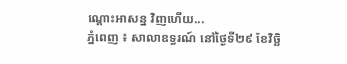ណ្តោះអាសន្ន វិញហើយ...
ភ្នំពេញ ៖ សាលាឧទ្ធរណ៍ នៅថ្ងៃទី២៩ ខែវិច្ឆិ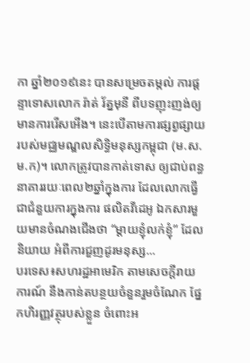កា ឆ្នាំ២០១៩នេះ បានសម្រេចតម្កល់ ការផ្តន្ទាទោសលោក រ៉ាត់ រ័ត្នមុនី ពីបទញុះញង់ឲ្យមានការរើសអើង។ នេះបើតាមការផ្សព្វផ្សាយ របស់មជ្ឈមណ្ឌលសិទ្ធិមនុស្សកម្ពុជា (ម.ស.ម.ក)។ លោកត្រូវបានកាត់ទោស ឲ្យជាប់ពន្ធនាគាររយៈពេល២ឆ្នាំក្នុងការ ដែលលោកធ្វើជាជំនួយការក្នុងការ ផលិតវីដេអូ ឯកសារមួយមានចំណងជើងថា “ម្តាយខ្ញុំលក់ខ្ញុំ” ដែលនិយាយ អំពីការជួញដូរមនុស្ស...
បរទេស៖សហរដ្ឋអាមេរិក តាមសេចក្តីរាយការណ៍ នឹងកាន់តបន្ថយចំនួនរួមចំណែក ផ្នែកហិរញ្ញវត្ថុរបស់ខ្លួន ចំពោះអ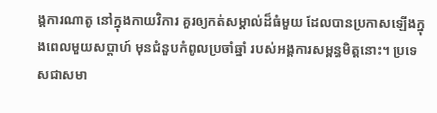ង្គការណាតូ នៅក្នុងកាយវិការ គួរឲ្យកត់សម្គាល់ដ៏ធំមួយ ដែលបានប្រកាសឡើងក្នុងពេលមួយសប្ដាហ៍ មុនជំនួបកំពូលប្រចាំឆ្នាំ របស់អង្គការសម្ពន្ធមិត្តនោះ។ ប្រទេសជាសមា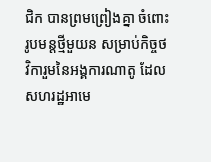ជិក បានព្រមព្រៀងគ្នា ចំពោះរូបមន្តថ្មីមួយន សម្រាប់កិច្ចថវិការួមនៃអង្គការណាតូ ដែលសហរដ្ឋអាមេ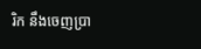រិក នឹងចេញប្រា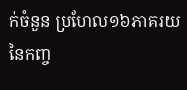ក់ចំនួន ប្រហែល១៦ភាគរយ នៃកញ្ច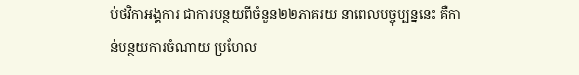ប់ថវិកាអង្គការ ជាការបន្ថយពីចំនួន២២ភាគរយ នាពេលបច្ចុប្បន្ននេះ គឺកាន់បន្ថយការចំណាយ ប្រហែល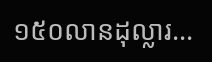១៥០លានដុល្លារ...